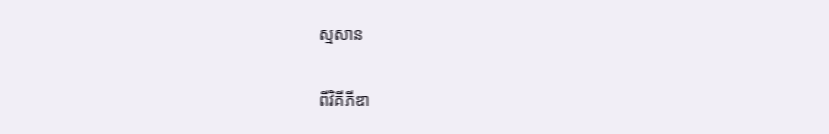ស្មសាន

ពីវិគីភីឌា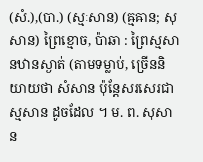(សំ.),(បា.) (ស្មៈសាន) (ឝ្មឝាន; សុសាន) ព្រៃខ្មោច, ប៉ាឆា : ព្រៃស្មសានឋានស្ងាត់ (តាមទម្លាប់, ច្រើននិយាយថា សំសាន ប៉ុន្តែសរសេរជា ស្មសាន ដូចដែល ។ ម. ព. សុសាន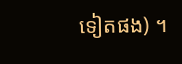ទៀតផង) ។